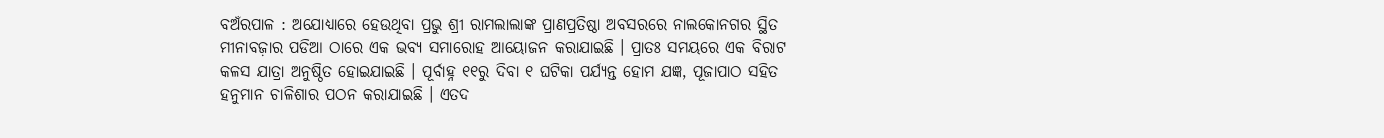ବଅଁରପାଳ : ଅଯୋଧ୍ୟାରେ ହେଉଥିବା ପ୍ରଭୁ ଶ୍ରୀ ରାମଲାଲାଙ୍କ ପ୍ରାଣପ୍ରତିଷ୍ଠା ଅବସରରେ ନାଲକୋନଗର ସ୍ଥିତ ମୀନାବଜ଼ାର ପଡିଆ ଠାରେ ଏକ ଭବ୍ୟ ସମାରୋହ ଆୟୋଜନ କରାଯାଇଛି । ପ୍ରାତଃ ସମୟରେ ଏକ ବିରାଟ କଳସ ଯାତ୍ରା ଅନୁଷ୍ଠିତ ହୋଇଯାଇଛି । ପୂର୍ବାହ୍ନ ୧୧ରୁ ଦିବା ୧ ଘଟିକା ପର୍ଯ୍ୟନ୍ତ ହୋମ ଯଜ୍ଞ, ପୂଜାପାଠ ସହିତ ହନୁମାନ ଚାଳିଶାର ପଠନ କରାଯାଇଛି । ଏତଦ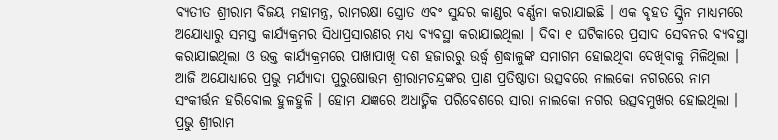ବ୍ୟତୀତ ଶ୍ରୀରାମ ବିଜୟ ମହାମନ୍ତ୍ର, ରାମରକ୍ଷା ସ୍ତ୍ରୋତ ଏବଂ ସୁନ୍ଦର କାଣ୍ଡର ବର୍ଣ୍ଣନା କରାଯାଇଛି । ଏକ ବୃହତ ସ୍କ୍ରିନ ମାଧ୍ୟମରେ ଅଯୋଧ୍ୟାରୁ ସମସ୍ତ କାର୍ଯ୍ୟକ୍ରମର ସିଧାପ୍ରସାରଣର ମଧ୍ୟ ବ୍ୟବସ୍ଥା କରାଯାଇଥିଲା । ଦିବା ୧ ଘଟିକାରେ ପ୍ରସାଦ ସେବନର ବ୍ୟବସ୍ଥା କରାଯାଇଥିଲା ଓ ଉକ୍ତ କାର୍ଯ୍ୟକ୍ରମରେ ପାଖାପାଖି ଦଶ ହଜାରରୁ ଉର୍ଦ୍ଧ୍ୱ ଶ୍ରଦ୍ଧାଳୁଙ୍କ ସମାଗମ ହୋଇଥିବା ଦେଖିବାକୁ ମିଳିଥିଲା । ଆଜି ଅଯୋଧ୍ୟାରେ ପ୍ରଭୁ ମର୍ଯ୍ୟାଦା ପୁରୁଷୋତ୍ତମ ଶ୍ରୀରାମଚନ୍ଦ୍ରଙ୍କର ପ୍ରାଣ ପ୍ରତିଷ୍ଠାତା ଉତ୍ସବରେ ନାଲକୋ ନଗରରେ ନାମ ସଂକୀର୍ତ୍ତନ ହରିବୋଲ ହୁଳହୁଳି । ହୋମ ଯଜ୍ଞରେ ଅଧାତ୍ମିକ ପରିବେଶରେ ସାରା ନାଲକୋ ନଗର ଉତ୍ସବମୁଖର ହୋଇଥିଲା । ପ୍ରଭୁ ଶ୍ରୀରାମ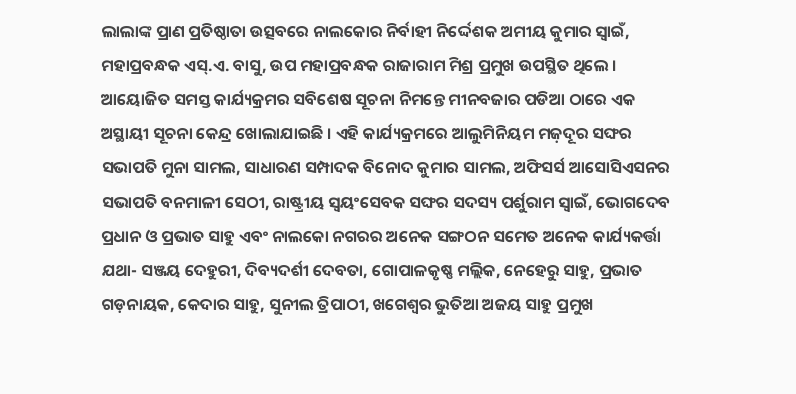ଲାଲାଙ୍କ ପ୍ରାଣ ପ୍ରତିଷ୍ଠାତା ଉତ୍ସବରେ ନାଲକୋର ନିର୍ବାହୀ ନିର୍ଦ୍ଦେଶକ ଅମୀୟ କୁମାର ସ୍ୱାଇଁ, ମହାପ୍ରବନ୍ଧକ ଏସ୍.ଏ. ବାସୁ, ଉପ ମହାପ୍ରବନ୍ଧକ ରାଜାରାମ ମିଶ୍ର ପ୍ରମୁଖ ଉପସ୍ଥିତ ଥିଲେ । ଆୟୋଜିତ ସମସ୍ତ କାର୍ଯ୍ୟକ୍ରମର ସବିଶେଷ ସୂଚନା ନିମନ୍ତେ ମୀନବଜାର ପଡିଆ ଠାରେ ଏକ ଅସ୍ଥାୟୀ ସୂଚନା କେନ୍ଦ୍ର ଖୋଲାଯାଇଛି । ଏହି କାର୍ଯ୍ୟକ୍ରମରେ ଆଲୁମିନିୟମ ମଜ଼ଦୂର ସଙ୍ଘର ସଭାପତି ମୁନା ସାମଲ, ସାଧାରଣ ସମ୍ପାଦକ ବିନୋଦ କୁମାର ସାମଲ, ଅଫିସର୍ସ ଆସୋସିଏସନର ସଭାପତି ବନମାଳୀ ସେଠୀ, ରାଷ୍ଟ୍ରୀୟ ସ୍ୱୟଂସେବକ ସଙ୍ଘର ସଦସ୍ୟ ପର୍ଶୁରାମ ସ୍ୱାଇଁ, ଭୋଗଦେବ ପ୍ରଧାନ ଓ ପ୍ରଭାତ ସାହୁ ଏବଂ ନାଲକୋ ନଗରର ଅନେକ ସଙ୍ଗଠନ ସମେତ ଅନେକ କାର୍ଯ୍ୟକର୍ତ୍ତା ଯଥା- ସଞ୍ଜୟ ଦେହୁରୀ, ଦିବ୍ୟଦର୍ଶୀ ଦେବତା, ଗୋପାଳକୃଷ୍ଣ ମଲ୍ଲିକ, ନେହେରୁ ସାହୁ, ପ୍ରଭାତ ଗଡ଼ନାୟକ, କେଦାର ସାହୁ, ସୁନୀଲ ତ୍ରିପାଠୀ, ଖଗେଶ୍ୱର ଭୁତିଆ ଅଜୟ ସାହୁ ପ୍ରମୁଖ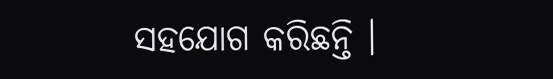ସହଯୋଗ କରିଛନ୍ତି ।